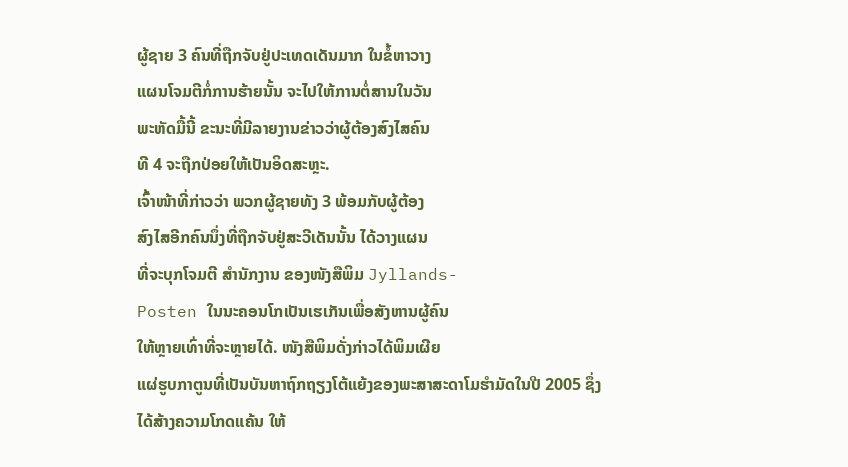ຜູ້ຊາຍ 3 ຄົນທີ່ຖືກຈັບຢູ່ປະເທດເດັນມາກ ໃນຂໍ້ຫາວາງ
ແຜນໂຈມຕີກໍ່ການຮ້າຍນັ້ນ ຈະໄປໃຫ້ການຕໍ່ສານໃນວັນ
ພະຫັດມື້ນີ້ ຂະນະທີ່ມີລາຍງານຂ່າວວ່າຜູ້ຕ້ອງສົງໄສຄົນ
ທີ 4 ຈະຖືກປ່ອຍໃຫ້ເປັນອິດສະຫຼະ.
ເຈົ້າໜ້າທີ່ກ່າວວ່າ ພວກຜູ້ຊາຍທັງ 3 ພ້ອມກັບຜູ້ຕ້ອງ
ສົງໄສອີກຄົນນຶ່ງທີ່ຖືກຈັບຢູ່ສະວີເດັນນັ້ນ ໄດ້ວາງແຜນ
ທີ່ຈະບຸກໂຈມຕີ ສຳນັກງານ ຂອງໜັງສືພິມ Jyllands-
Posten ໃນນະຄອນໂກເປັນເຮເກັນເພື່ອສັງຫານຜູ້ຄົນ
ໃຫ້ຫຼາຍເທົ່າທີ່ຈະຫຼາຍໄດ້. ໜັງສືພິມດັ່ງກ່າວໄດ້ພິມເຜີຍ
ແຜ່ຮູບກາຕູນທີ່ເປັນບັນຫາຖົກຖຽງໂຕ້ແຍ້ງຂອງພະສາສະດາໂມຮຳມັດໃນປີ 2005 ຊຶ່ງ
ໄດ້ສ້າງຄວາມໂກດແຄ້ນ ໃຫ້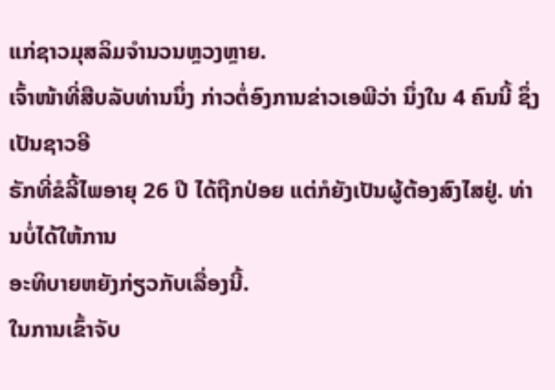ແກ່ຊາວມຸສລິມຈຳນວນຫຼວງຫຼາຍ.
ເຈົ້າໜ້າທີ່ສືບລັບທ່ານນຶ່ງ ກ່າວຕໍ່ອົງການຂ່າວເອພີວ່າ ນຶ່ງໃນ 4 ຄົນນີ້ ຊຶ່ງເປັນຊາວອີ
ຣັກທີ່ຂໍລີ້ໄພອາຍຸ 26 ປີ ໄດ້ຖືກປ່ອຍ ແຕ່ກໍຍັງເປັນຜູ້ຕ້ອງສົງໄສຢູ່. ທ່ານບໍ່ໄດ້ໃຫ້ການ
ອະທິບາຍຫຍັງກ່ຽວກັບເລື່ອງນີ້.
ໃນການເຂົ້າຈັບ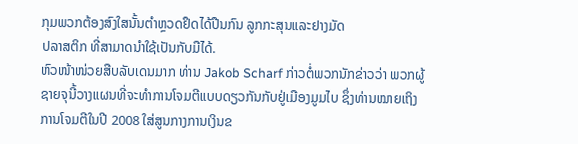ກຸມພວກຕ້ອງສົງໃສນັ້ນຕຳຫຼວດຢຶດໄດ້ປືນກົນ ລູກກະສຸນແລະຢາງມັດ
ປລາສຕິກ ທີ່ສາມາດນຳໃຊ້ເປັນກັບມືໄດ້.
ຫົວໜ້າໜ່ວຍສືບລັບເດນມາກ ທ່ານ Jakob Scharf ກ່າວຕໍ່ພວກນັກຂ່າວວ່າ ພວກຜູ້
ຊາຍຈຸນີ້ວາງແຜນທີ່ຈະທຳການໂຈມຕີແບບດຽວກັນກັບຢູ່ເມືອງມູມໄບ ຊຶ່ງທ່ານໝາຍເຖິງ
ການໂຈມຕີໃນປີ 2008 ໃສ່ສູນກາງການເງິນຂ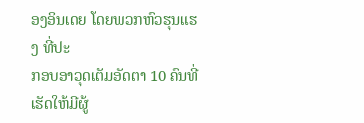ອງອິນເດຍ ໂດຍພວກຫົວຮຸນແຮງ ທີ່ປະ
ກອບອາວຸດເຕັມອັດຕາ 10 ຄົນທີ່ເຮັດໃຫ້ມີຜູ້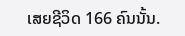ເສຍຊີວິດ 166 ຄົນນັ້ນ.